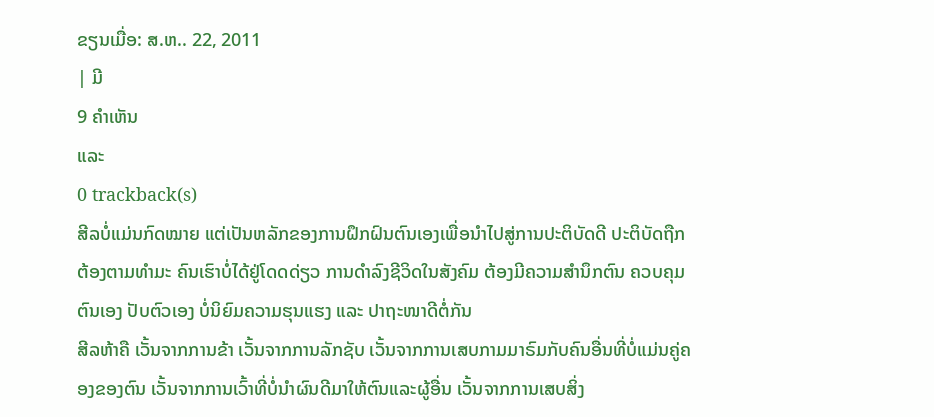ຂຽນເມື່ອ: ສ.ຫ.. 22, 2011
| ມີ
9 ຄຳເຫັນ
ແລະ
0 trackback(s)
ສີລບໍ່ແມ່ນກົດໝາຍ ແຕ່ເປັນຫລັກຂອງການຝຶກຝົນຕົນເອງເພື່ອນຳໄປສູ່ການປະຕິບັດດີ ປະຕິບັດຖືກຕ້ອງຕາມທຳມະ ຄົນເຮົາບໍ່ໄດ້ຢູ່ໂດດດ່ຽວ ການດຳລົງຊີວິດໃນສັງຄົມ ຕ້ອງມີຄວາມສຳນຶກຕົນ ຄວບຄຸມຕົນເອງ ປັບຕົວເອງ ບໍ່ນິຍົມຄວາມຮຸນແຮງ ແລະ ປາຖະໜາດີຕໍ່ກັນ
ສີລຫ້າຄື ເວັ້ນຈາກການຂ້າ ເວັ້ນຈາກການລັກຊັບ ເວັ້ນຈາກການເສບກາມມາຣົມກັບຄົນອື່ນທີ່ບໍ່ແມ່ນຄູ່ຄອງຂອງຕົນ ເວັ້ນຈາກການເວົ້າທີ່ບໍ່ນຳຜົນດີມາໃຫ້ຕົນແລະຜູ້ອື່ນ ເວັ້ນຈາກການເສບສິ່ງ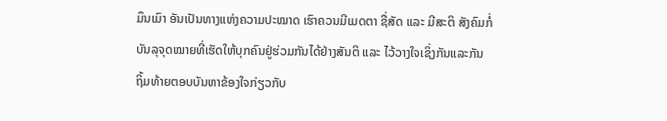ມຶນເມົາ ອັນເປັນທາງແຫ່ງຄວາມປະໝາດ ເຮົາຄວນມີເມດຕາ ຊື່ສັດ ແລະ ມີສະຕິ ສັງຄົມກໍ່ບັນລຸຈຸດໝາຍທີ່ເຮັດໃຫ້ບຸກຄົນຢູ່ຮ່ວມກັນໄດ້ຢ່າງສັນຕິ ແລະ ໄວ້ວາງໃຈເຊິ່ງກັນແລະກັນ
ຖິ້ມທ້າຍຕອບບັນຫາຂ້ອງໃຈກ່ຽວກັບ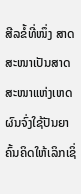ສີລຂໍ້ທີ່ໜຶ່ງ ສາດສະໜາເປັນສາດສະໜາແຫ່ງເຫດຜົນຈົ່ງໃຊ້ປັນຍາຄົ້ນຄິດໃຫ້ເລິກເຊິ່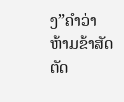ງ”ຄຳວ່າຫ້າມຂ້າສັດຕັດ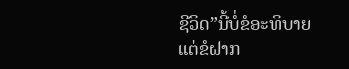ຊີວິດ”ນີ້ບໍ່ຂໍອະທິບາຍແຕ່ຂໍຝາກ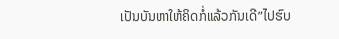ເປັນບັນຫາໃຫ້ຄິດກໍ່ແລ້ວກັນເດີ”ໄປຮົບ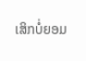ເສິກບໍ່ຍອມ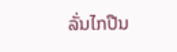ລັ່ນໄກປືນ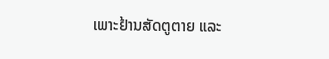ເພາະຢ້ານສັດຕູຕາຍ ແລະ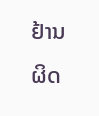ຢ້ານຜິດ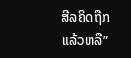ສີລຄິດຖືກແລ້ວຫລື”